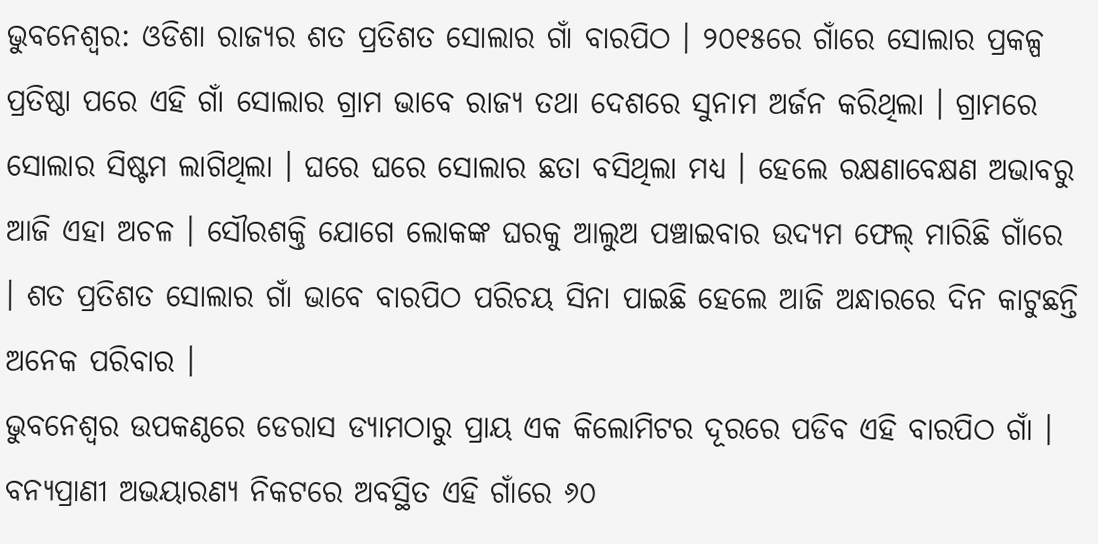ଭୁବନେଶ୍ୱର: ଓଡିଶା ରାଜ୍ୟର ଶତ ପ୍ରତିଶତ ସୋଲାର ଗାଁ ବାରପିଠ । ୨୦୧୫ରେ ଗାଁରେ ସୋଲାର ପ୍ରକଳ୍ପ ପ୍ରତିଷ୍ଠା ପରେ ଏହି ଗାଁ ସୋଲାର ଗ୍ରାମ ଭାବେ ରାଜ୍ୟ ତଥା ଦେଶରେ ସୁନାମ ଅର୍ଜନ କରିଥିଲା । ଗ୍ରାମରେ ସୋଲାର ସିଷ୍ଟମ ଲାଗିଥିଲା । ଘରେ ଘରେ ସୋଲାର ଛତା ବସିଥିଲା ମଧ୍ୟ । ହେଲେ ରକ୍ଷଣାବେକ୍ଷଣ ଅଭାବରୁ ଆଜି ଏହା ଅଚଳ । ସୌରଶକ୍ତି ଯୋଗେ ଲୋକଙ୍କ ଘରକୁ ଆଲୁଅ ପଞ୍ଚାଇବାର ଉଦ୍ୟମ ଫେଲ୍ ମାରିଛି ଗାଁରେ । ଶତ ପ୍ରତିଶତ ସୋଲାର ଗାଁ ଭାବେ ବାରପିଠ ପରିଚୟ ସିନା ପାଇଛି ହେଲେ ଆଜି ଅନ୍ଧାରରେ ଦିନ କାଟୁଛନ୍ତି ଅନେକ ପରିବାର ।
ଭୁବନେଶ୍ୱର ଉପକଣ୍ଠରେ ଡେରାସ ଡ୍ୟାମଠାରୁ ପ୍ରାୟ ଏକ କିଲୋମିଟର ଦୂରରେ ପଡିବ ଏହି ବାରପିଠ ଗାଁ । ବନ୍ୟପ୍ରାଣୀ ଅଭୟାରଣ୍ୟ ନିକଟରେ ଅବସ୍ଥିତ ଏହି ଗାଁରେ ୬୦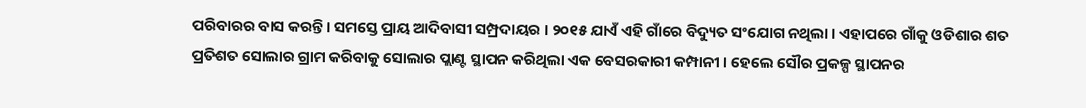ପରିବାରର ବାସ କରନ୍ତି । ସମସ୍ତେ ପ୍ରାୟ ଆଦିବାସୀ ସମ୍ପ୍ରଦାୟର । ୨୦୧୫ ଯାଏଁ ଏହି ଗାଁରେ ବିଦ୍ୟୁତ ସଂଯୋଗ ନଥିଲା । ଏହାପରେ ଗାଁକୁ ଓଡିଶାର ଶତ ପ୍ରତିଶତ ସୋଲାର ଗ୍ରାମ କରିବାକୁ ସୋଲାର ପ୍ଲାଣ୍ଟ ସ୍ଥାପନ କରିଥିଲା ଏକ ବେସରକାରୀ କମ୍ପାନୀ । ହେଲେ ସୌର ପ୍ରକଳ୍ପ ସ୍ଥାପନର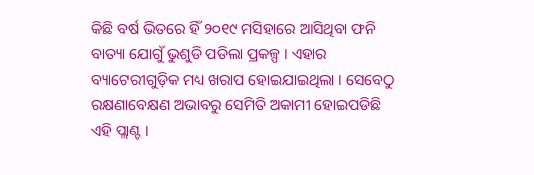କିଛି ବର୍ଷ ଭିତରେ ହିଁ ୨୦୧୯ ମସିହାରେ ଆସିଥିବା ଫନି ବାତ୍ୟା ଯୋଗୁଁ ଭୁଶୁଡି ପଡିଲା ପ୍ରକଳ୍ପ । ଏହାର ବ୍ୟାଟେରୀଗୁଡ଼ିକ ମଧ୍ୟ ଖରାପ ହୋଇଯାଇଥିଲା । ସେବେଠୁ ରକ୍ଷଣାବେକ୍ଷଣ ଅଭାବରୁ ସେମିତି ଅକାମୀ ହୋଇପଡିଛି ଏହି ପ୍ଲାଣ୍ଟ ।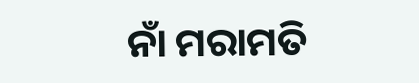ନାଁ ମରାମତି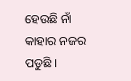ହେଉଛି ନାଁ କାହାର ନଜର ପଡୁଛି ।